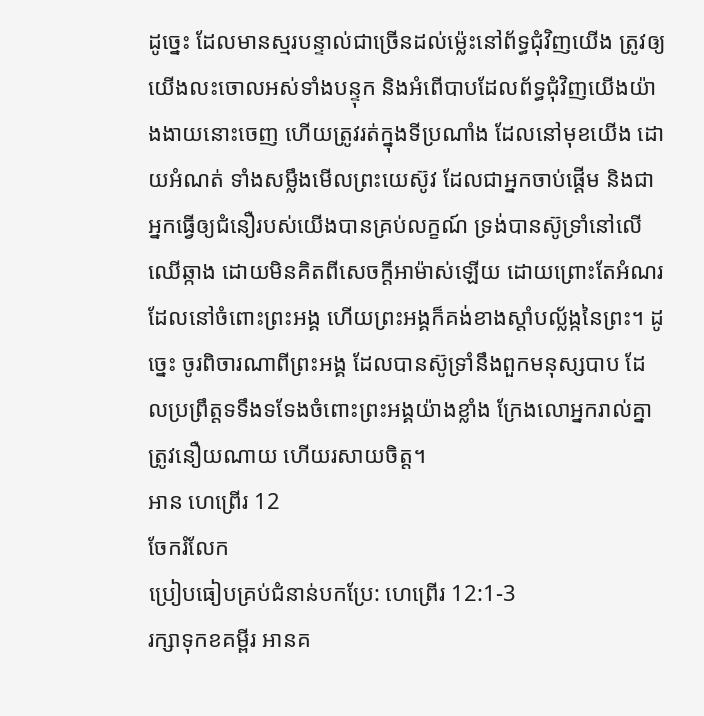ដូច្នេះ ដែលមានស្មរបន្ទាល់ជាច្រើនដល់ម៉្លេះនៅព័ទ្ធជុំវិញយើង ត្រូវឲ្យយើងលះចោលអស់ទាំងបន្ទុក និងអំពើបាបដែលព័ទ្ធជុំវិញយើងយ៉ាងងាយនោះចេញ ហើយត្រូវរត់ក្នុងទីប្រណាំង ដែលនៅមុខយើង ដោយអំណត់ ទាំងសម្លឹងមើលព្រះយេស៊ូវ ដែលជាអ្នកចាប់ផ្តើម និងជាអ្នកធ្វើឲ្យជំនឿរបស់យើងបានគ្រប់លក្ខណ៍ ទ្រង់បានស៊ូទ្រាំនៅលើឈើឆ្កាង ដោយមិនគិតពីសេចក្ដីអាម៉ាស់ឡើយ ដោយព្រោះតែអំណរដែលនៅចំពោះព្រះអង្គ ហើយព្រះអង្គក៏គង់ខាងស្តាំបល្ល័ង្កនៃព្រះ។ ដូច្នេះ ចូរពិចារណាពីព្រះអង្គ ដែលបានស៊ូទ្រាំនឹងពួកមនុស្សបាប ដែលប្រព្រឹត្តទទឹងទទែងចំពោះព្រះអង្គយ៉ាងខ្លាំង ក្រែងលោអ្នករាល់គ្នាត្រូវនឿយណាយ ហើយរសាយចិត្ត។
អាន ហេព្រើរ 12
ចែករំលែក
ប្រៀបធៀបគ្រប់ជំនាន់បកប្រែ: ហេព្រើរ 12:1-3
រក្សាទុកខគម្ពីរ អានគ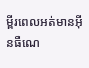ម្ពីរពេលអត់មានអ៊ីនធឺណេ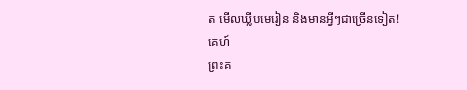ត មើលឃ្លីបមេរៀន និងមានអ្វីៗជាច្រើនទៀត!
គេហ៍
ព្រះគ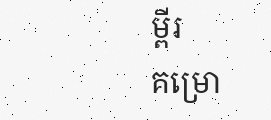ម្ពីរ
គម្រោ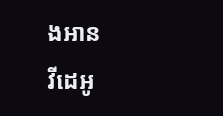ងអាន
វីដេអូ